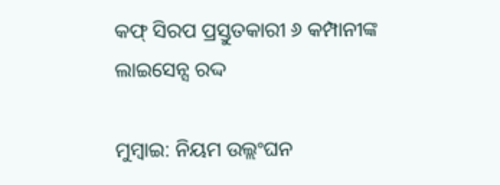କଫ୍ ସିରପ ପ୍ରସ୍ତୁତକାରୀ ୬ କମ୍ପାନୀଙ୍କ ଲାଇସେନ୍ସ ରଦ୍ଦ

ମୁମ୍ବାଇ: ନିୟମ ଉଲ୍ଲଂଘନ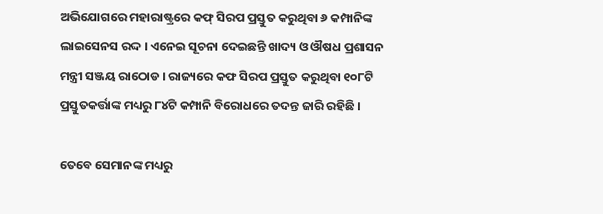ଅଭିଯୋଗରେ ମହାରାଷ୍ଟ୍ରରେ କଫ୍ ସିରପ ପ୍ରସ୍ତୁତ କରୁଥିବା ୬ କମ୍ପାନିଙ୍କ ଲାଇସେନସ ରଦ୍ଦ । ଏନେଇ ସୂଚନା ଦେଇଛନ୍ତି ଖାଦ୍ୟ ଓ ଔଷଧ ପ୍ରଶାସନ ମନ୍ତ୍ରୀ ସଞ୍ଜୟ ରାଠୋଡ । ରାଜ୍ୟରେ କଫ ସିରପ ପ୍ରସ୍ତୁତ କରୁଥିବା ୧୦୮ଟି ପ୍ରସ୍ତୁତକର୍ତ୍ତାଙ୍କ ମଧ୍ୟରୁ ୮୪ଟି କମ୍ପାନି ବିରୋଧରେ ତଦନ୍ତ ଜାରି ରହିଛି ।

ତେବେ ସେମାନଙ୍କ ମଧ୍ୟରୁ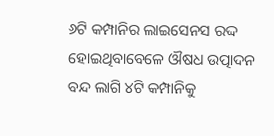୬ଟି କମ୍ପାନିର ଲାଇସେନସ ରଦ୍ଦ ହୋଇଥିବାବେଳେ ଔଷଧ ଉତ୍ପାଦନ ବନ୍ଦ ଲାଗି ୪ଟି କମ୍ପାନିକୁ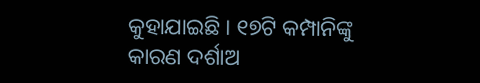କୁହାଯାଇଛି । ୧୭ଟି କମ୍ପାନିଙ୍କୁ କାରଣ ଦର୍ଶାଅ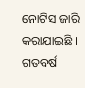ନୋଟିସ ଜାରି କରାଯାଇଛି । ଗତବର୍ଷ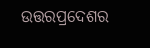ଉତ୍ତରପ୍ରଦେଶର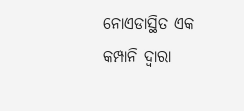ନୋଏଡାସ୍ଥିତ ଏକ କମ୍ପାନି ଦ୍ବାରା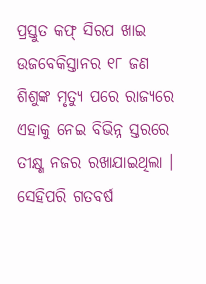ପ୍ରସ୍ତୁତ କଫ୍ ସିରପ ଖାଇ ଉଜବେକିସ୍ତାନର ୧୮ ଜଣ ଶିଶୁଙ୍କ ମୃତ୍ୟୁ ପରେ ରାଜ୍ୟରେ ଏହାକୁ ନେଇ ବିଭିନ୍ନ ସ୍ତରରେ ତୀକ୍ଷ୍ଣ ନଜର ରଖାଯାଇଥିଲା । ସେହିପରି ଗତବର୍ଷ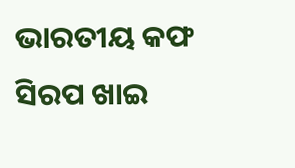ଭାରତୀୟ କଫ ସିରପ ଖାଇ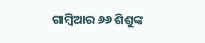ଗାମ୍ବିଆର ୬୬ ଶିଶୁଙ୍କ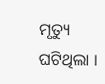ମୃତ୍ୟୁ ଘଟିଥିଲା ।